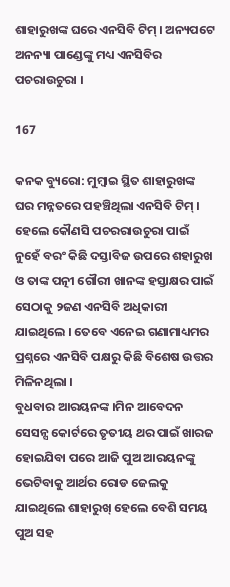ଶାହାରୁଖଙ୍କ ଘରେ ଏନସିବି ଟିମ୍ । ଅନ୍ୟପଟେ ଅନନ୍ୟା ପାଣ୍ଡେଙ୍କୁ ମଧ୍ୟ ଏନସିବିର ପଚରାଉଚୁରା ।

167

କନକ ବ୍ୟୁରୋ: ମୁମ୍ବାଇ ସ୍ଥିତ ଶାହାରୁଖଙ୍କ ଘର ମନ୍ନତରେ ପହଞ୍ଚିଥିଲା ଏନସିବି ଟିମ୍ । ହେଲେ କୌଣସି ପଚରରାଉଚୁରା ପାଇଁ ନୁହେଁ ବରଂ କିଛି ଦସ୍ତାବିଜ ଉପରେ ଶହାରୁଖ ଓ ତାଙ୍କ ପତ୍ନୀ ଗୌରୀ ଖାନଙ୍କ ହସ୍ତାକ୍ଷର ପାଇଁ ସେଠାକୁ ୨ଜଣ ଏନସିବି ଅଧିକାରୀ ଯାଇଥିଲେ । ତେବେ ଏନେଇ ଗଣାମାଧ୍ୟମର ପ୍ରଶ୍ନରେ ଏନସିବି ପକ୍ଷରୁ କିଛି ବିଶେଷ ଉତ୍ତର ମିଳିନଥିଲା ।
ବୁଧବାର ଆରୟନଙ୍କ ।ମିନ ଆବେଦନ ସେସନ୍ସ କୋର୍ଟରେ ତୃତୀୟ ଥର ପାଇଁ ଖାରଜ ହୋଇଯିବା ପରେ ଆଜି ପୁଅ ଆରୟନଙ୍କୁ ଭେଟିବାକୁ ଆର୍ଥର ରୋଡ ଜେଲକୁ ଯାଇଥିଲେ ଶାହାରୁଖ୍ ହେଲେ ବେଶି ସମୟ ପୁଅ ସହ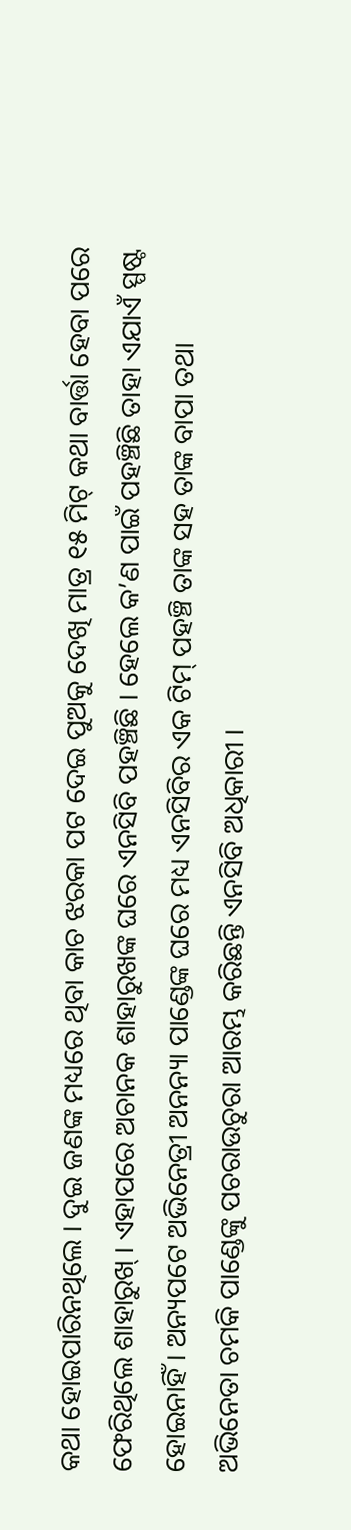କଥା ହୋଇପାରିନଥିଲେ । ଦୁଇ ଜଣଙ୍କ ମଧ୍ୟରେ ଥିବା କାଚ ଝରକା ପଟ ଦେଇ ପୁଅକୁ ଦେଖି ମାତ୍ର ୧୫ ମିଟ୍ କଥା ବାର୍ତ୍ତା ହେବା ପରେ ଫେରିଥିଲେ ଶାହାରୁଖ୍ । ଏହାପରେ ଅଚାନକ ଶାହାରୁଖଙ୍କ ଘରେ ଏନସିବି ପହଞ୍ଚିଛି । ହେଲେ କ’ଣ ପାଇଁ ପହଞ୍ଚିଛି ତାହା ଏଯାଏଁ ସ୍ପଷ୍ଟ ହୋଇନାହିଁ । ଅନ୍ୟପଟେ ଅଭିନେତ୍ରୀ ଅନନ୍ୟା ପାଣ୍ଡେଙ୍କ ଘରେ ମଧ୍ୟ ଏନସିବିର ଏକ ଟିମ୍ ପହଞ୍ଚି ତାଙ୍କ ସହ ତାଙ୍କ ବାପା ତଥା ଅଭିନେତା ଚମକି ପାଣ୍ଡେଙ୍କୁ ପଚରାଉଚୁରା ଆରମ୍ଭ କରିଛନ୍ତି ଏନସିବି ଅଧିକାରୀ ।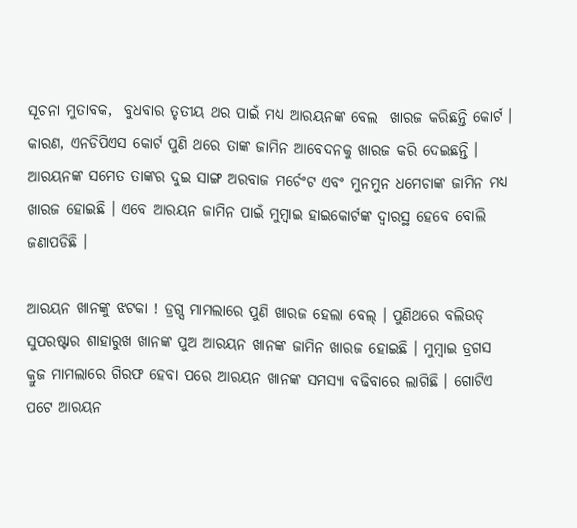ସୂଚନା ମୁତାବକ,  ବୁଧବାର ତୃତୀୟ ଥର ପାଇଁ ମଧ୍ୟ ଆରୟନଙ୍କ ବେଲ  ଖାରଜ କରିଛନ୍ତି କୋର୍ଟ । କାରଣ, ଏନଡିପିଏସ କୋର୍ଟ ପୁଣି ଥରେ ତାଙ୍କ ଜାମିନ ଆବେଦନକୁ ଖାରଜ କରି ଦେଇଛନ୍ତି । ଆରୟନଙ୍କ ସମେତ ତାଙ୍କର ଦୁଇ ସାଙ୍ଗ ଅରବାଜ ମର୍ଚେଂଟ ଏବଂ ମୁନମୁନ ଧମେଚାଙ୍କ ଜାମିନ ମଧ୍ୟ ଖାରଜ ହୋଇଛି । ଏବେ ଆରୟନ ଜାମିନ ପାଇଁ ମୁମ୍ବାଇ ହାଇକୋର୍ଟଙ୍କ ଦ୍ୱାରସ୍ଥ ହେବେ ବୋଲି ଜଣାପଡିଛି ।

ଆରୟନ ଖାନଙ୍କୁ ଝଟକା ! ଡ୍ରଗ୍ସ ମାମଲାରେ ପୁଣି ଖାରଜ ହେଲା ବେଲ୍ । ପୁଣିଥରେ ବଲିଉଡ୍ ସୁପରଷ୍ଟାର ଶାହାରୁଖ ଖାନଙ୍କ ପୁଅ ଆରୟନ ଖାନଙ୍କ ଜାମିନ ଖାରଜ ହୋଇଛି । ମୁମ୍ବାଇ ଡ୍ରଗସ କ୍ରୁଜ ମାମଲାରେ ଗିରଫ ହେବା ପରେ ଆରୟନ ଖାନଙ୍କ ସମସ୍ୟା ବଢିବାରେ ଲାଗିଛି । ଗୋଟିଏ ପଟେ ଆରୟନ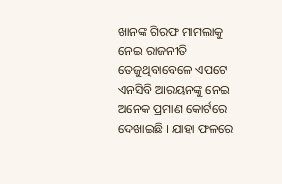ଖାନଙ୍କ ଗିରଫ ମାମଲାକୁ ନେଇ ରାଜନୀତି ତେଜୁଥିବାବେଳେ ଏପଟେ ଏନସିବି ଆରୟନଙ୍କୁ ନେଇ ଅନେକ ପ୍ରମାଣ କୋର୍ଟରେ ଦେଖାଇଛି । ଯାହା ଫଳରେ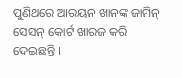ପୁଣିଥରେ ଆରୟନ ଖାନଙ୍କ ଜାମିନ୍ ସେସନ୍ କୋର୍ଟ ଖାରଜ କରି ଦେଇଛନ୍ତି ।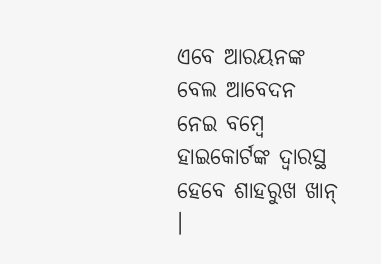ଏବେ ଆରୟନଙ୍କ ବେଲ ଆବେଦନ ନେଇ ବମ୍ବେ ହାଇକୋର୍ଟଙ୍କ ଦ୍ୱାରସ୍ଥ ହେବେ ଶାହରୁଖ ଖାନ୍ ।